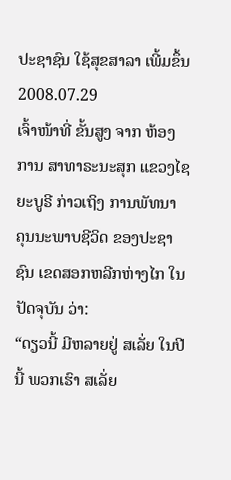ປະຊາຊົນ ໃຊ້ສຸຂສາລາ ເພີ້ມຂຶ້ນ
2008.07.29
ເຈົ້າໜ້າທີ່ ຂັ້ນສູງ ຈາກ ຫ້ອງການ ສາທາຣະນະສຸກ ແຂວງໄຊຍະບູຣີ ກ່າວເຖິງ ການພັທນາ ຄຸນນະພາບຊີວິດ ຂອງປະຊາຊົນ ເຂດສອກຫລີກຫ່າງໄກ ໃນປັດຈຸບັນ ວ່າ:
“ດຽວນີ້ ມີຫລາຍຢູ່ ສເລັ່ຍ ໃນປີນີ້ ພວກເຮົາ ສເລັ່ຍ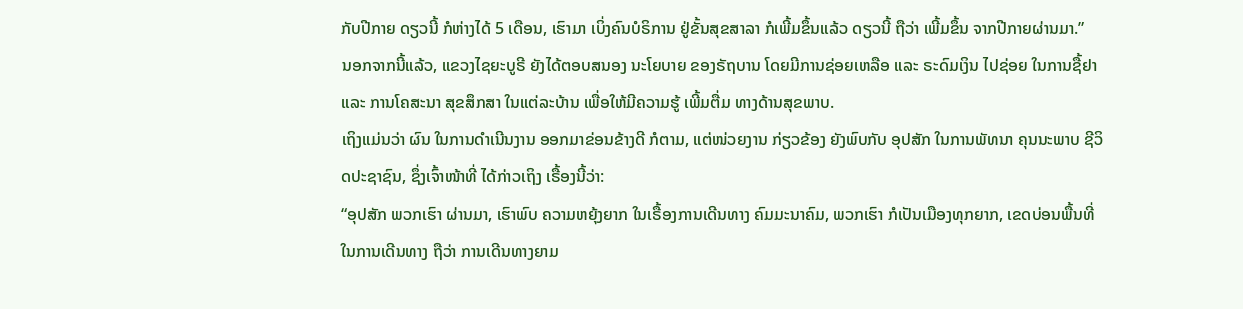ກັບປີກາຍ ດຽວນີ້ ກໍຫ່າງໄດ້ 5 ເດືອນ, ເຮົາມາ ເບິ່ງຄົນບໍຣິການ ຢູ່ຂັ້ນສຸຂສາລາ ກໍເພີ້ມຂຶ້ນແລ້ວ ດຽວນີ້ ຖືວ່າ ເພີ້ມຂຶ້ນ ຈາກປີກາຍຜ່ານມາ.”
ນອກຈາກນີ້ແລ້ວ, ແຂວງໄຊຍະບູຣີ ຍັງໄດ້ຕອບສນອງ ນະໂຍບາຍ ຂອງຣັຖບານ ໂດຍມີການຊ່ອຍເຫລືອ ແລະ ຣະດົມເງິນ ໄປຊ່ອຍ ໃນການຊື້ຢາ ແລະ ການໂຄສະນາ ສຸຂສຶກສາ ໃນແຕ່ລະບ້ານ ເພື່ອໃຫ້ມີຄວາມຮູ້ ເພີ້ມຕື່ມ ທາງດ້ານສຸຂພາບ.
ເຖິງແມ່ນວ່າ ຜົນ ໃນການດໍາເນີນງານ ອອກມາຂ່ອນຂ້າງດີ ກໍຕາມ, ແຕ່ໜ່ວຍງານ ກ່ຽວຂ້ອງ ຍັງພົບກັບ ອຸປສັກ ໃນການພັທນາ ຄຸນນະພາບ ຊີວິດປະຊາຊົນ, ຊຶ່ງເຈົ້າໜ້າທີ່ ໄດ້ກ່າວເຖິງ ເຣື້ອງນີ້ວ່າ:
“ອຸປສັກ ພວກເຮົາ ຜ່ານມາ, ເຮົາພົບ ຄວາມຫຍຸ້ງຍາກ ໃນເຣື້ອງການເດີນທາງ ຄົມມະນາຄົມ, ພວກເຮົາ ກໍເປັນເມືອງທຸກຍາກ, ເຂດບ່ອນພື້ນທີ່ ໃນການເດີນທາງ ຖືວ່າ ການເດີນທາງຍາມ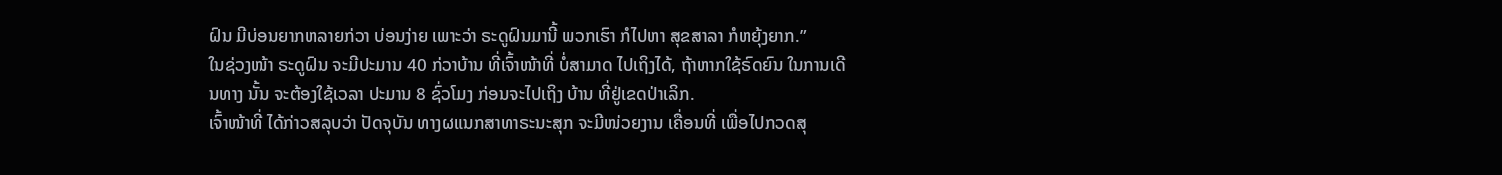ຝົນ ມີບ່ອນຍາກຫລາຍກ່ວາ ບ່ອນງ່າຍ ເພາະວ່າ ຣະດູຝົນມານີ້ ພວກເຮົາ ກໍໄປຫາ ສຸຂສາລາ ກໍຫຍຸ້ງຍາກ.”
ໃນຊ່ວງໜ້າ ຣະດູຝົນ ຈະມີປະມານ 40 ກ່ວາບ້ານ ທີ່ເຈົ້າໜ້າທີ່ ບໍ່ສາມາດ ໄປເຖິງໄດ້, ຖ້າຫາກໃຊ້ຣົດຍົນ ໃນການເດີນທາງ ນັ້ນ ຈະຕ້ອງໃຊ້ເວລາ ປະມານ 8 ຊົ່ວໂມງ ກ່ອນຈະໄປເຖິງ ບ້ານ ທີ່ຢູ່ເຂດປ່າເລິກ.
ເຈົ້າໜ້າທີ່ ໄດ້ກ່າວສລຸບວ່າ ປັດຈຸບັນ ທາງຜແນກສາທາຣະນະສຸກ ຈະມີໜ່ວຍງານ ເຄື່ອນທີ່ ເພື່ອໄປກວດສຸ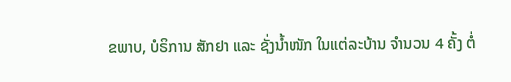ຂພາບ, ບໍຣິການ ສັກຢາ ແລະ ຊັ່ງນໍ້າໜັກ ໃນແຕ່ລະບ້ານ ຈໍານວນ 4 ຄັ້ງ ຕໍ່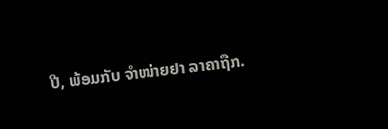ປີ, ພ້ອມກັບ ຈໍາໜ່າຍຢາ ລາຄາຖືກ.